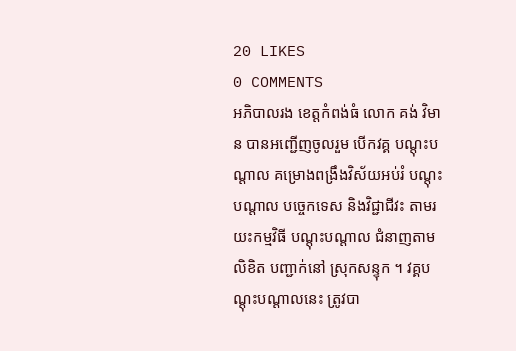20 LIKES
0 COMMENTS
អភិបាលរង ខេត្តកំពង់ធំ លោក គង់ វិមាន បានអញ្ជើញចូលរួម បើកវគ្គ បណ្តុះបណ្តាល គម្រោងពង្រឹងវិស័យអប់រំ បណ្តុះបណ្តាល បច្ចេកទេស និងវិជ្ជាជីវះ តាមរយះកម្មវិធី បណ្តុះបណ្តាល ជំនាញតាមលិខិត បញ្ជាក់នៅ ស្រុកសន្ទុក ។ វគ្គបណ្តុះបណ្តាលនេះ ត្រូវបា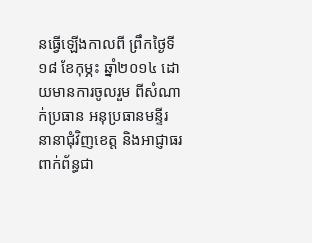នធ្វើឡើងកាលពី ព្រឹកថ្ងៃទី១៨ ខែកុម្ភះ ឆ្នាំ២០១៤ ដោយមានការចូលរួម ពីសំណាក់ប្រធាន អនុប្រធានមន្ទីរ នានាជុំវិញខេត្ត និងអាជ្ញាធរពាក់ព័ន្ធជា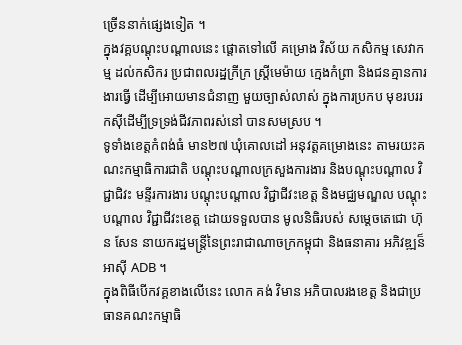ច្រើននាក់ផ្សេងទៀត ។
ក្នុងវគ្គបណ្តុះបណ្តាលនេះ ផ្តោតទៅលើ គម្រោង វិស័យ កសិកម្ម សេវាកម្ម ដល់កសិករ ប្រជាពលរដ្ឋក្រីក្រ ស្រី្តមេម៉ាយ ក្មេងកំព្រា និងជនគ្មានការងារធ្វើ ដើម្បីអោយមានជំនាញ មួយច្បាស់លាស់ ក្នុងការប្រកប មុខរបររកស៊ីដើម្បីទ្រទ្រង់ជីវភាពរស់នៅ បានសមស្រប ។
ទូទាំងខេត្តកំពង់ធំ មាន២៧ ឃុំគោលដៅ អនុវត្តគម្រោងនេះ តាមរយះគណះកម្មាធិការជាតិ បណ្តុះបណ្តាលក្រសួងការងារ និងបណ្តុះបណ្តាល វិជ្ជាជិវះ មន្ទីរការងារ បណ្តុះបណ្តាល វិជ្ជាជីវះខេត្ត និងមជ្ឈមណ្ឌល បណ្តុះបណ្តាល វិជ្ជាជីវះខេត្ត ដោយទទួលបាន មូលនិធិរបស់ សម្តេចតេជោ ហ៊ុន សែន នាយករដ្ឋមន្រ្តីនៃព្រះរាជាណាចក្រកម្ពុជា និងធនាគារ អភិវឌ្ឍន៏អាស៊ី ADB ។
ក្នុងពិធីបើកវគ្គខាងលើនេះ លោក គង់ វិមាន អភិបាលរងខេត្ត និងជាប្រធានគណះកម្មាធិ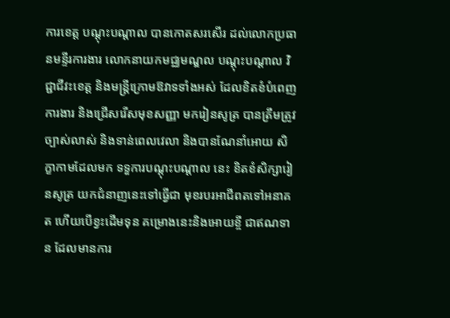ការខេត្ត បណ្តុះបណ្តាល បានកោតសរសើរ ដល់លោកប្រធានមន្ទីរការងារ លោកនាយកមជ្ឈមណ្ឌល បណ្តុះបណ្តាល វិជ្ជាជីវះខេត្ត និងមន្រ្តីក្រោមឱវាទទាំងអស់ ដែលខិតខំបំពេញការងារ និងជ្រើសរើសមុខសញ្ញា មករៀនសូត្រ បានត្រឹមត្រូវច្បាស់លាស់ និងទាន់ពេលវេលា និងបានណែនាំអោយ សិក្ខាកាមដែលមក ទទួការបណ្តុះបណ្តាល នេះ ខិតខំសិក្សារៀនសូត្រ យកជំនាញនេះទៅធ្វើជា មុខរបរអាជីពតទៅអនាគត ហើយបើខ្វះដើមទុន គម្រោងនេះនិងអោយខ្ចី ជាឥណទាន ដែលមានការ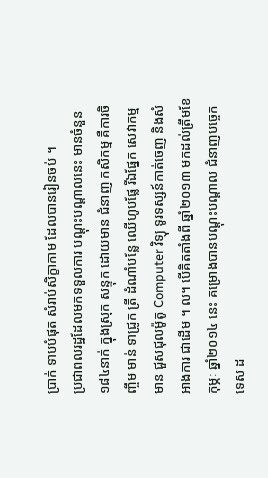ប្រាក់ ទាបបំផុត សំរាប់សិក្ខាកាម ដែលបានរៀនចប់ ។
ប្រជាពលរដ្ឋដែលមកទទួលការ បណ្តុះបណ្តាលនេះ មានចំនួន១៨៤នាក់ ក្នុងស្រុក សន្ទុក ដោយមាន ជំនាញ កសិកម្ម គឺការចិញ្ចឹម មាន់ ទាជ្រូក ត្រី ដំណាំបន្លែ ឈើហូបផ្លែ រីឯផ្នែក សេវាកម្ម មាន ជួសជុលម៉ូតូ Computer វិទ្យុ ទូរទស្សន៍កាត់ចេញ និងសំអាងការ ជាដើម ។ ល។ បើគិតតាំងពី ឆ្នាំ២០១៣ មកដល់ត្រឹមខែកុម្ភៈ ឆ្នាំ២០១៤ នេះ គម្រោងបានបណ្តុះបណ្តាល ជំនាញបច្ចេកទេស ដ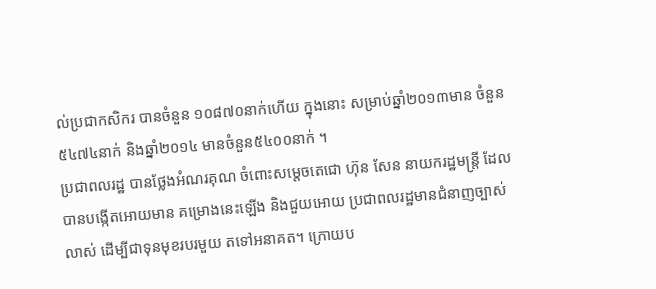ល់ប្រជាកសិករ បានចំនួន ១០៨៧០នាក់ហើយ ក្នុងនោះ សម្រាប់ឆ្នាំ២០១៣មាន ចំនួន ៥៤៧៤នាក់ និងឆ្នាំ២០១៤ មានចំនួន៥៤០០នាក់ ។
ប្រជាពលរដ្ឋ បានថ្លែងអំណរគុណ ចំពោះសម្តេចតេជោ ហ៊ុន សែន នាយករដ្ឋមន្រ្តី ដែលបានបង្កើតអោយមាន គម្រោងនេះឡើង និងជួយអោយ ប្រជាពលរដ្ឋមានជំនាញច្បាស់លាស់ ដើម្បីជាទុនមុខរបរមួយ តទៅអនាគត។ ក្រោយប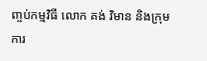ញ្ចប់កម្មវិធី លោក គង់ វិមាន និងក្រុមការ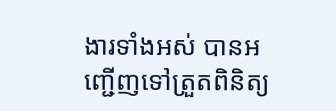ងារទាំងអស់ បានអញ្ជើញទៅត្រួតពិនិត្យ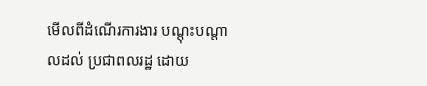មើលពីដំណើរការងារ បណ្តុះបណ្តាលដល់ ប្រជាពលរដ្ឋ ដោយ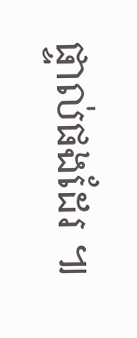ផ្ទាល់ផងដែរ ៕